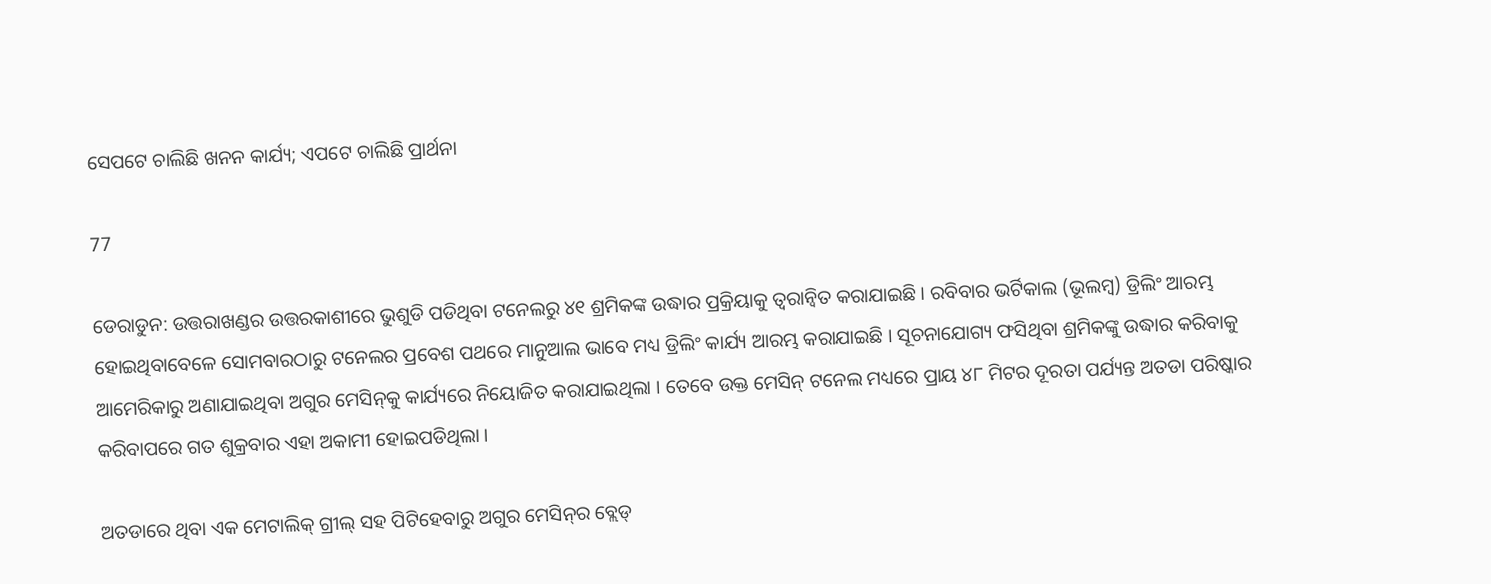ସେପଟେ ଚାଲିଛି ଖନନ କାର୍ଯ୍ୟ; ଏପଟେ ଚାଲିଛି ପ୍ରାର୍ଥନା

77

ଡେରାଡୁନ: ଉତ୍ତରାଖଣ୍ଡର ଉତ୍ତରକାଶୀରେ ଭୁଶୁଡି ପଡିଥିବା ଟନେଲରୁ ୪୧ ଶ୍ରମିକଙ୍କ ଉଦ୍ଧାର ପ୍ରକ୍ରିୟାକୁ ତ୍ୱରାନ୍ୱିତ କରାଯାଇଛି । ରବିବାର ଭର୍ଟିକାଲ (ଭୂଲମ୍ବ) ଡ୍ରିଲିଂ ଆରମ୍ଭ ହୋଇଥିବାବେଳେ ସୋମବାରଠାରୁ ଟନେଲର ପ୍ରବେଶ ପଥରେ ମାନୁଆଲ ଭାବେ ମଧ୍ୟ ଡ୍ରିଲିଂ କାର୍ଯ୍ୟ ଆରମ୍ଭ କରାଯାଇଛି । ସୂଚନାଯୋଗ୍ୟ ଫସିଥିବା ଶ୍ରମିକଙ୍କୁ ଉଦ୍ଧାର କରିବାକୁ ଆମେରିକାରୁ ଅଣାଯାଇଥିବା ଅଗୁର ମେସିନ୍‌କୁ କାର୍ଯ୍ୟରେ ନିୟୋଜିତ କରାଯାଇଥିଲା । ତେବେ ଉକ୍ତ ମେସିନ୍ ଟନେଲ ମଧ୍ୟରେ ପ୍ରାୟ ୪୮ ମିଟର ଦୂରତା ପର୍ଯ୍ୟନ୍ତ ଅତଡା ପରିଷ୍କାର କରିବାପରେ ଗତ ଶୁକ୍ରବାର ଏହା ଅକାମୀ ହୋଇପଡିଥିଲା ।

ଅତଡାରେ ଥିବା ଏକ ମେଟାଲିକ୍ ଗ୍ରୀଲ୍ ସହ ପିଟିହେବାରୁ ଅଗୁର ମେସିନ୍‌ର ବ୍ଲେଡ୍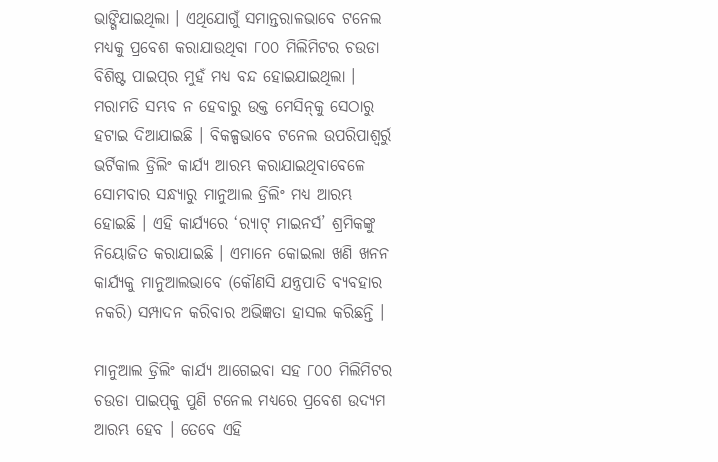ଭାଙ୍ଗିଯାଇଥିଲା । ଏଥିଯୋଗୁଁ ସମାନ୍ତରାଳଭାବେ ଟନେଲ ମଧ୍ୟକୁ ପ୍ରବେଶ କରାଯାଉଥିବା ୮୦୦ ମିଲିମିଟର ଚଉଡା ବିଶିଷ୍ଟ ପାଇପ୍‌ର ମୁହଁ ମଧ୍ୟ ବନ୍ଦ ହୋଇଯାଇଥିଲା । ମରାମତି ସମ୍ଭବ ନ ହେବାରୁ ଉକ୍ତ ମେସିନ୍‌କୁ ସେଠାରୁ ହଟାଇ ଦିଆଯାଇଛି । ବିକଳ୍ପଭାବେ ଟନେଲ ଉପରିପାଶ୍ୱର୍ରୁ ଭର୍ଟିକାଲ ଡ୍ରିଲିଂ କାର୍ଯ୍ୟ ଆରମ୍ଭ କରାଯାଇଥିବାବେଳେ ସୋମବାର ସନ୍ଧ୍ୟାରୁ ମାନୁଆଲ ଡ୍ରିଲିଂ ମଧ୍ୟ ଆରମ୍ଭ ହୋଇଛି । ଏହି କାର୍ଯ୍ୟରେ ‘ର‌୍ୟାଟ୍ ମାଇନର୍ସ’ ଶ୍ରମିକଙ୍କୁ ନିୟୋଜିତ କରାଯାଇଛି । ଏମାନେ କୋଇଲା ଖଣି ଖନନ କାର୍ଯ୍ୟକୁ ମାନୁଆଲଭାବେ (କୌଣସି ଯନ୍ତ୍ରପାତି ବ୍ୟବହାର ନକରି) ସମ୍ପାଦନ କରିବାର ଅଭିଜ୍ଞତା ହାସଲ କରିଛନ୍ତି ।

ମାନୁଆଲ ଡ୍ରିଲିଂ କାର୍ଯ୍ୟ ଆଗେଇବା ସହ ୮୦୦ ମିଲିମିଟର ଚଉଡା ପାଇପ୍‌କୁ ପୁଣି ଟନେଲ ମଧ୍ୟରେ ପ୍ରବେଶ ଉଦ୍ୟମ ଆରମ୍ଭ ହେବ । ତେବେ ଏହି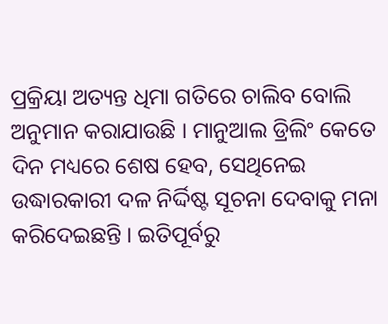ପ୍ରକ୍ରିୟା ଅତ୍ୟନ୍ତ ଧିମା ଗତିରେ ଚାଲିବ ବୋଲି ଅନୁମାନ କରାଯାଉଛି । ମାନୁଆଲ ଡ୍ରିଲିଂ କେତେ ଦିନ ମଧ୍ୟରେ ଶେଷ ହେବ, ସେଥିନେଇ ଉଦ୍ଧାରକାରୀ ଦଳ ନିର୍ଦ୍ଦିଷ୍ଟ ସୂଚନା ଦେବାକୁ ମନା କରିଦେଇଛନ୍ତି । ଇତିପୂର୍ବରୁ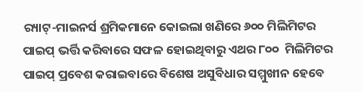ର‌୍ୟାଟ୍‌-ମାଇନର୍ସ ଶ୍ରମିକମାନେ କୋଇଲା ଖଣିରେ ୬୦୦ ମିଲିମିଟର ପାଇପ୍ ଭର୍ତ୍ତି କରିବାରେ ସଫଳ ହୋଇଥିବାରୁ ଏଥର ୮୦୦  ମିଲିମିଟର ପାଇପ୍ ପ୍ରବେଶ କରାଇବାରେ ବିଶେଷ ଅସୁବିଧାର ସମ୍ମୁଖୀନ ହେବେ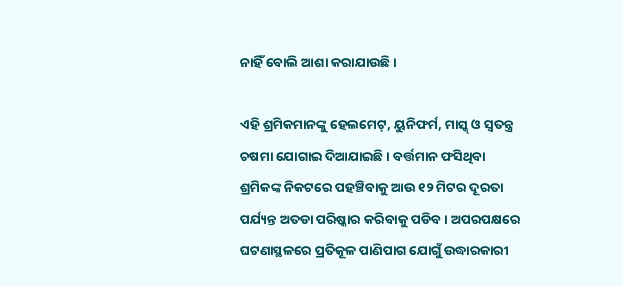ନାହିଁ ବୋଲି ଆଶା କରାଯାଉଛି ।

ଏହି ଶ୍ରମିକମାନଙ୍କୁ ହେଲମେଟ୍‌, ୟୁନିଫର୍ମ, ମାସ୍କ୍ ଓ ସ୍ୱତନ୍ତ୍ର ଚଷମା ଯୋଗାଇ ଦିଆଯାଇଛି । ବର୍ତ୍ତମାନ ଫସିଥିବା ଶ୍ରମିକଙ୍କ ନିକଟରେ ପହଞ୍ଚିବାକୁ ଆଉ ୧୨ ମିଟର ଦୂରତା ପର୍ଯ୍ୟନ୍ତ ଅତଡା ପରିଷ୍କାର କରିବାକୁ ପଡିବ । ଅପରପକ୍ଷରେ ଘଟଣାସ୍ଥଳରେ ପ୍ରତିକୂଳ ପାଣିପାଗ ଯୋଗୁଁ ଉଦ୍ଧାରକାରୀ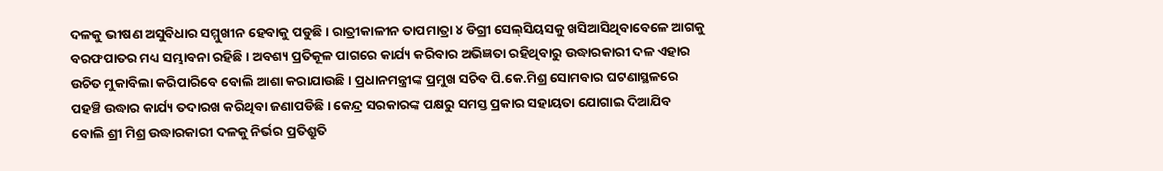ଦଳକୁ ଭୀଷଣ ଅସୁବିଧାର ସମ୍ମୁଖୀନ ହେବାକୁ ପଡୁଛି । ରାତ୍ରୀକାଳୀନ ତାପମାତ୍ରା ୪ ଡିଗ୍ରୀ ସେଲ୍‌ସିୟସକୁ ଖସିଆସିଥିବାବେଳେ ଆଗକୁ ବରଫପାତର ମଧ୍ୟ ସମ୍ଭାବନା ରହିଛି । ଅବଶ୍ୟ ପ୍ରତିକୂଳ ପାଗରେ କାର୍ଯ୍ୟ କରିବାର ଅଭିଜ୍ଞତା ରହିଥିବାରୁ ଉଦ୍ଧାରକାରୀ ଦଳ ଏହାର ଉଚିତ ମୁକାବିଲା କରିପାରିବେ ବୋଲି ଆଶା କରାଯାଉଛି । ପ୍ରଧାନମନ୍ତ୍ରୀଙ୍କ ପ୍ରମୁଖ ସଚିବ ପି.କେ.ମିଶ୍ର ସୋମବାର ଘଟଣାସ୍ଥଳରେ ପହଞ୍ଚି ଉଦ୍ଧାର କାର୍ଯ୍ୟ ତଦାରଖ କରିଥିବା ଜଣାପଡିଛି । କେନ୍ଦ୍ର ସରକାରଙ୍କ ପକ୍ଷରୁ ସମସ୍ତ ପ୍ରକାର ସହାୟତା ଯୋଗାଇ ଦିଆଯିବ ବୋଲି ଶ୍ରୀ ମିଶ୍ର ଉଦ୍ଧାରକାରୀ ଦଳକୁ ନିର୍ଭର ପ୍ରତିଶ୍ରୁତି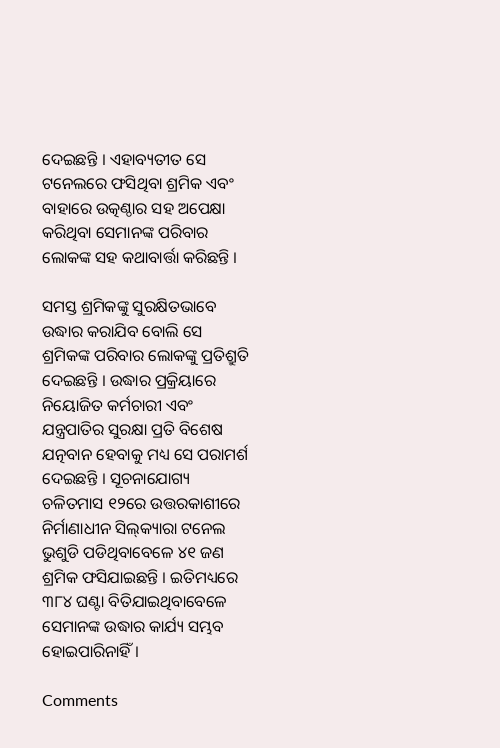ଦେଇଛନ୍ତି । ଏହାବ୍ୟତୀତ ସେ ଟନେଲରେ ଫସିଥିବା ଶ୍ରମିକ ଏବଂ ବାହାରେ ଉତ୍କଣ୍ଠାର ସହ ଅପେକ୍ଷା କରିଥିବା ସେମାନଙ୍କ ପରିବାର ଲୋକଙ୍କ ସହ କଥାବାର୍ତ୍ତା କରିଛନ୍ତି ।

ସମସ୍ତ ଶ୍ରମିକଙ୍କୁ ସୁରକ୍ଷିତଭାବେ ଉଦ୍ଧାର କରାଯିବ ବୋଲି ସେ ଶ୍ରମିକଙ୍କ ପରିବାର ଲୋକଙ୍କୁ ପ୍ରତିଶ୍ରୁତି ଦେଇଛନ୍ତି । ଉଦ୍ଧାର ପ୍ରକ୍ରିୟାରେ ନିୟୋଜିତ କର୍ମଚାରୀ ଏବଂ ଯନ୍ତ୍ରପାତିର ସୁରକ୍ଷା ପ୍ରତି ବିଶେଷ ଯତ୍ନବାନ ହେବାକୁ ମଧ୍ୟ ସେ ପରାମର୍ଶ ଦେଇଛନ୍ତି । ସୂଚନାଯୋଗ୍ୟ ଚଳିତମାସ ୧୨ରେ ଉତ୍ତରକାଶୀରେ ନିର୍ମାଣାଧୀନ ସିଲ୍‌କ୍ୟାରା ଟନେଲ ଭୁଶୁଡି ପଡିଥିବାବେଳେ ୪୧ ଜଣ ଶ୍ରମିକ ଫସିଯାଇଛନ୍ତି । ଇତିମଧ୍ୟରେ ୩୮୪ ଘଣ୍ଟା ବିତିଯାଇଥିବାବେଳେ ସେମାନଙ୍କ ଉଦ୍ଧାର କାର୍ଯ୍ୟ ସମ୍ଭବ ହୋଇପାରିନାହିଁ ।

Comments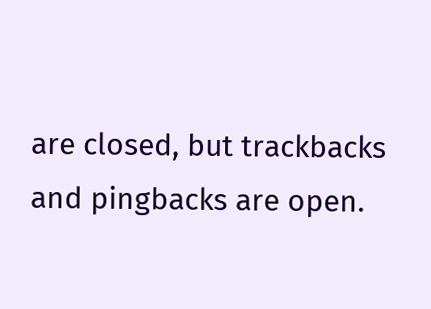are closed, but trackbacks and pingbacks are open.